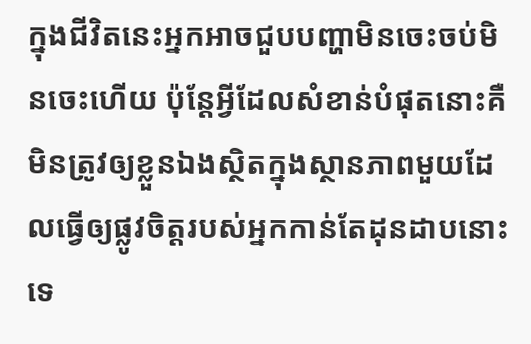ក្នុងជីវិតនេះអ្នកអាចជួបបញ្ហាមិនចេះចប់មិនចេះហើយ ប៉ុន្តែអ្វីដែលសំខាន់បំផុតនោះគឺ មិនត្រូវឲ្យខ្លួនឯងស្ថិតក្នុងស្ថានភាពមួយដែលធ្វើឲ្យផ្លូវចិត្តរបស់អ្នកកាន់តែដុនដាបនោះទេ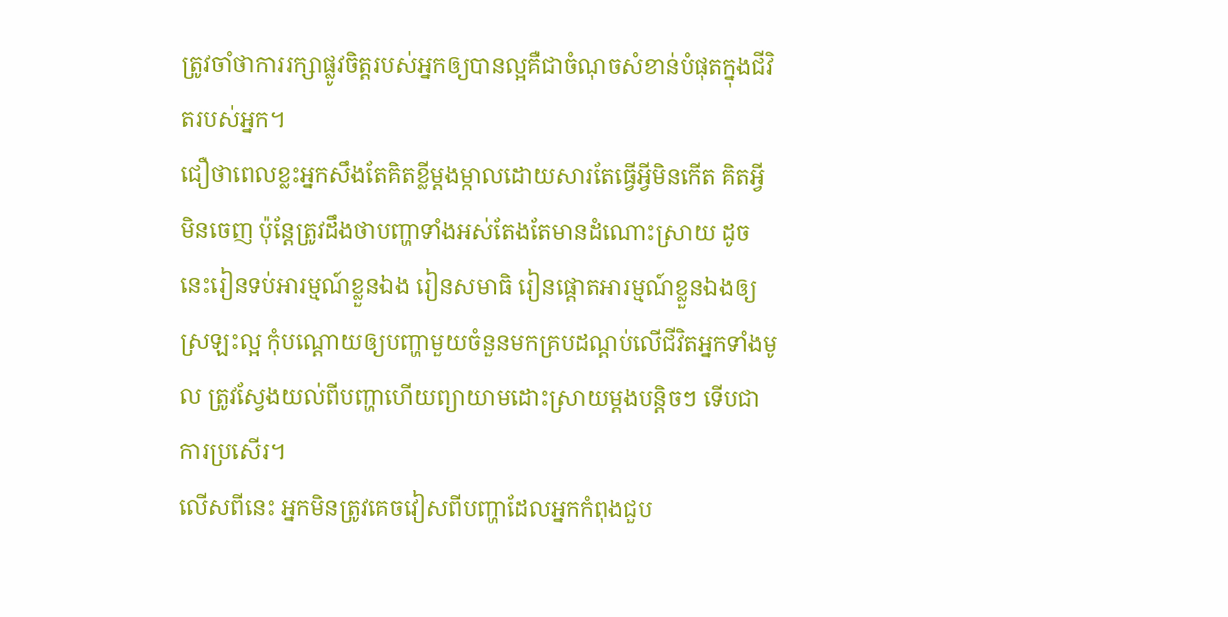ត្រូវចាំថាការរក្សាផ្លូវចិត្តរបស់អ្នកឲ្យបានល្អគឺជាចំណុចសំខាន់បំផុតក្នុងជីវិតរបស់អ្នក។
ជឿថាពេលខ្លះអ្នកសឹងតែគិតខ្លីម្តងម្កាលដោយសារតែធ្វើអ្វីមិនកើត គិតអ្វីមិនចេញ ប៉ុន្តែត្រូវដឹងថាបញ្ហាទាំងអស់តែងតែមានដំណោះស្រាយ ដូចនេះរៀនទប់អារម្មណ៍ខ្លួនឯង រៀនសមាធិ រៀនផ្តោតអារម្មណ៍ខ្លួនឯងឲ្យស្រឡះល្អ កុំបណ្តោយឲ្យបញ្ហាមួយចំនួនមកគ្របដណ្តប់លើជីវិតអ្នកទាំងមូល ត្រូវស្វែងយល់ពីបញ្ហាហើយព្យាយាមដោះស្រាយម្តងបន្តិចៗ ទើបជាការប្រសើរ។
លើសពីនេះ អ្នកមិនត្រូវគេចវៀសពីបញ្ហាដែលអ្នកកំពុងជួប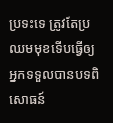ប្រទះទេ ត្រូវតែប្រឈមមុខទើបធ្វើឲ្យអ្នកទទួលបានបទពិសោធន៍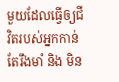មួយដែលធ្វើឲ្យជីវិតរបស់អ្នកកាន់តែរឹងមាំ និង មិន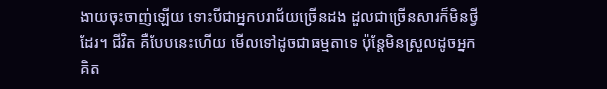ងាយចុះចាញ់ឡើយ ទោះបីជាអ្នកបរាជ័យច្រើនដង ដួលជាច្រើនសារក៏មិនថ្វីដែរ។ ជីវិត គឺបែបនេះហើយ មើលទៅដូចជាធម្មតាទេ ប៉ុន្តែមិនស្រួលដូចអ្នកគិត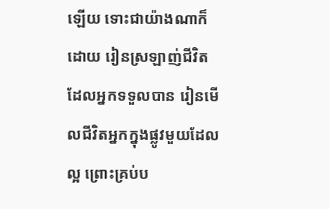ឡើយ ទោះជាយ៉ាងណាក៏ដោយ រៀនស្រឡាញ់ជីវិតដែលអ្នកទទួលបាន រៀនមើលជីវិតអ្នកក្នុងផ្លូវមួយដែលល្អ ព្រោះគ្រប់ប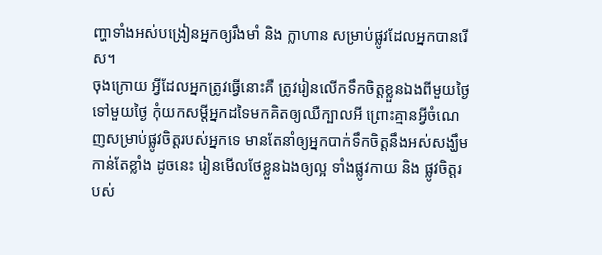ញ្ហាទាំងអស់បង្រៀនអ្នកឲ្យរឹងមាំ និង ក្លាហាន សម្រាប់ផ្លូវដែលអ្នកបានរើស។
ចុងក្រោយ អ្វីដែលអ្នកត្រូវធ្វើនោះគឺ ត្រូវរៀនលើកទឹកចិត្តខ្លួនឯងពីមួយថ្ងៃទៅមួយថ្ងៃ កុំយកសម្តីអ្នកដទៃមកគិតឲ្យឈឺក្បាលអី ព្រោះគ្មានអ្វីចំណេញសម្រាប់ផ្លូវចិត្តរបស់អ្នកទេ មានតែនាំឲ្យអ្នកបាក់ទឹកចិត្តនឹងអស់សង្ឃឹមកាន់តែខ្លាំង ដូចនេះ រៀនមើលថែខ្លួនឯងឲ្យល្អ ទាំងផ្លូវកាយ និង ផ្លូវចិត្តរបស់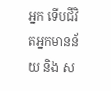អ្នក ទើបជីវិតអ្នកមានន័យ និង ស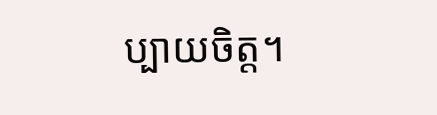ប្បាយចិត្ត។